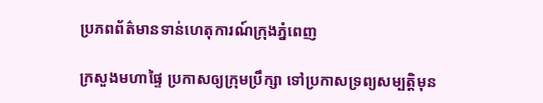ប្រភពព័ត៌មានទាន់ហេតុការណ៍ក្រុងភ្នំពេញ

ក្រសួងមហាផ្ទៃ ប្រកាសឲ្យក្រុមប្រឹក្សា ទៅប្រកាសទ្រព្យសម្បត្តិមុន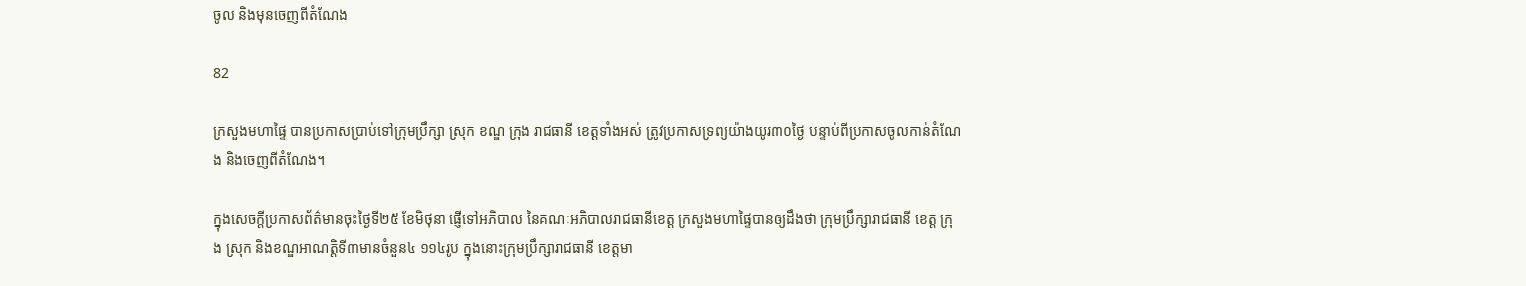ចូល និងមុនចេញពីតំណែង

82

ក្រសួងមហាផ្ទៃ បានប្រកាសប្រាប់ទៅក្រុមប្រឹក្សា ស្រុក ខណ្ឌ ក្រុង រាជធានី ខេត្តទាំងអស់ ត្រូវប្រកាសទ្រព្យយ៉ាងយូរ៣០ថ្ងៃ បន្ទាប់ពីប្រកាសចូលកាន់តំណែង និងចេញពីតំណែង។

ក្នុងសេចក្តីប្រកាសព័ត៌មានចុះថ្ងៃទី២៥ ខែមិថុនា ផ្ញើទៅអភិបាល នៃគណៈអភិបាលរាជធានីខេត្ត ក្រសួងមហាផ្ទៃបានឲ្យដឹងថា ក្រុមប្រឹក្សារាជធានី ខេត្ត ក្រុង ស្រុក និងខណ្ឌអាណត្តិទី៣មានចំនួន៤ ១១៤រូប ក្នុងនោះក្រុមប្រឹក្សារាជធានី ខេត្តមា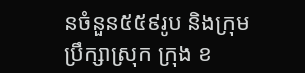នចំនួន៥៥៩រូប និងក្រុមប្រឹក្សាស្រុក ក្រុង ខ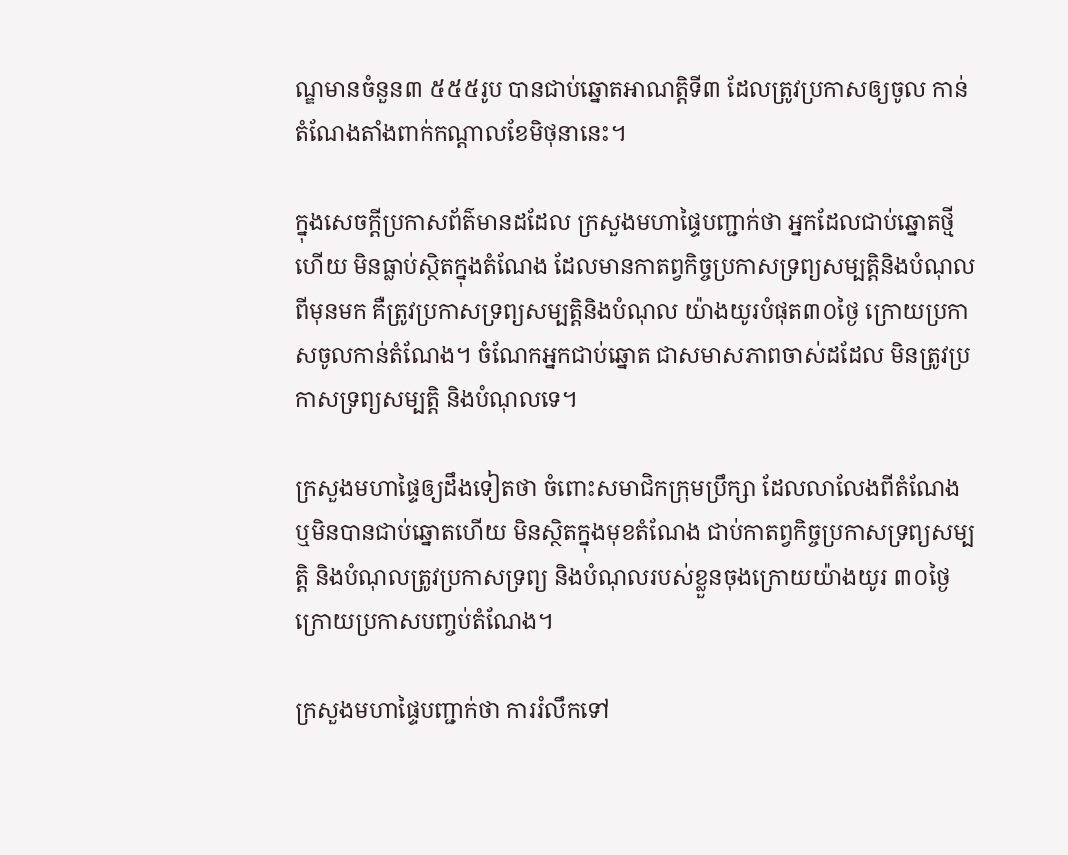ណ្ឌមានចំនួន៣ ៥៥៥រូប បានជាប់ឆ្នោតអាណត្តិទី៣ ដែលត្រូវប្រកាសឲ្យចូល កាន់តំណែងតាំងពាក់កណ្តាលខែមិថុនានេះ។

ក្នុងសេចក្តីប្រកាសព័ត៌មានដដែល ក្រសួងមហាផ្ទៃបញ្ជាក់ថា អ្នកដែលជាប់ឆ្នោតថ្មីហើយ មិនធ្លាប់ស្ថិតក្នុងតំណែង ដែលមានកាតព្វកិច្ចប្រកាសទ្រព្យសម្បត្តិនិងបំណុលពីមុនមក គឺត្រូវប្រកាសទ្រព្យសម្បត្តិនិងបំណុល យ៉ាងយូរបំផុត៣០ថ្ងៃ ក្រោយប្រកាសចូលកាន់តំណែង។ ចំណែកអ្នកជាប់ឆ្នោត ជាសមាសភាពចាស់ដដែល មិនត្រូវប្រកាសទ្រព្យសម្បត្តិ និងបំណុលទេ។

ក្រសួងមហាផ្ទៃឲ្យដឹងទៀតថា ចំពោះសមាជិកក្រុមប្រឹក្សា ដែលលាលែងពីតំណែង ឬមិនបានជាប់ឆ្នោតហើយ មិនស្ថិតក្នុងមុខតំណែង ជាប់កាតព្វកិច្ចប្រកាសទ្រព្យសម្បត្តិ និងបំណុលត្រូវប្រកាសទ្រព្យ និងបំណុលរបស់ខ្លួនចុងក្រោយយ៉ាងយូរ ៣០ថ្ងៃក្រោយប្រកាសបញ្ចប់តំណែង។

ក្រសួងមហាផ្ទៃបញ្ជាក់ថា ការរំលឹកទៅ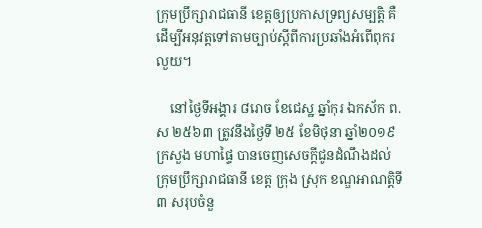ក្រុមប្រឹក្សារាជធានី ខេត្តឲ្យប្រកាសទ្រព្យសម្បត្តិ គឺដើម្បីអនុវត្តទៅតាមច្បាប់ស្តីពីការប្រឆាំងអំពើពុករលួយ។

    នៅថ្ងៃទីអង្គារ ៨រោច ខែជេស្ឋ ឆ្នាំកុរ ឯកស័ក ព.ស ២៥៦៣ ត្រូវនឹងថ្ងៃទី ២៥ ខែមិថុនា ឆ្នាំ២០១៩ ក្រសួង មហាផ្ទៃ បានចេញសេចក្តីជូនដំណឹងដល់ ក្រុមប្រឹក្សារាជធានី ខេត្ត ក្រុង ស្រុក ខណ្ឌអាណតិ្តទី៣ សរុបចំនួ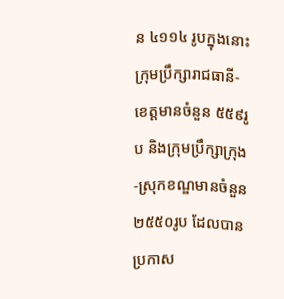ន ៤១១៤ រូបក្នុងនោះក្រុមប្រឹក្សារាជធានី-ខេត្តមានចំនួន ៥៥៩រូប និងក្រុមប្រឹក្សាក្រុង-ស្រុកខណ្ឌមានចំនួន ២៥៥០រូប ដែលបានប្រកាស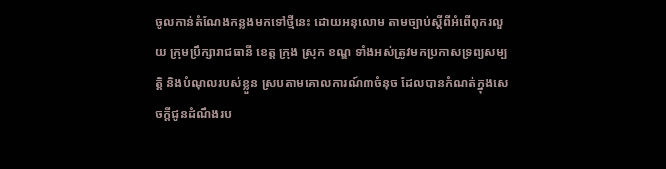ចូលកាន់តំណែងកន្លងមកទៅថ្មីនេះ ដោយអនុលោម តាមច្បាប់ស្ដីពីអំពើពុករលួយ ក្រុមប្រឹក្សារាជធានី ខេត្ត ក្រុង ស្រុក ខណ្ឌ ទាំងអស់ត្រូវមកប្រកាសទ្រព្យសម្បត្តិ និងបំណុលរបស់ខ្លួន ស្របតាមគោលការណ៍៣ចំនុច ដែលបានកំណត់ក្នុងសេចក្តីជូនដំណឹងរប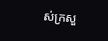ស់ក្រសួ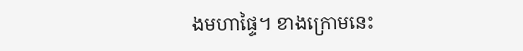ងមហាផ្ទៃ។ ខាងក្រោមនេះ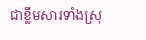ជាខ្លឹមសារទាំងស្រុ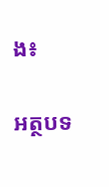ង៖

អត្ថបទ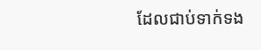ដែលជាប់ទាក់ទង